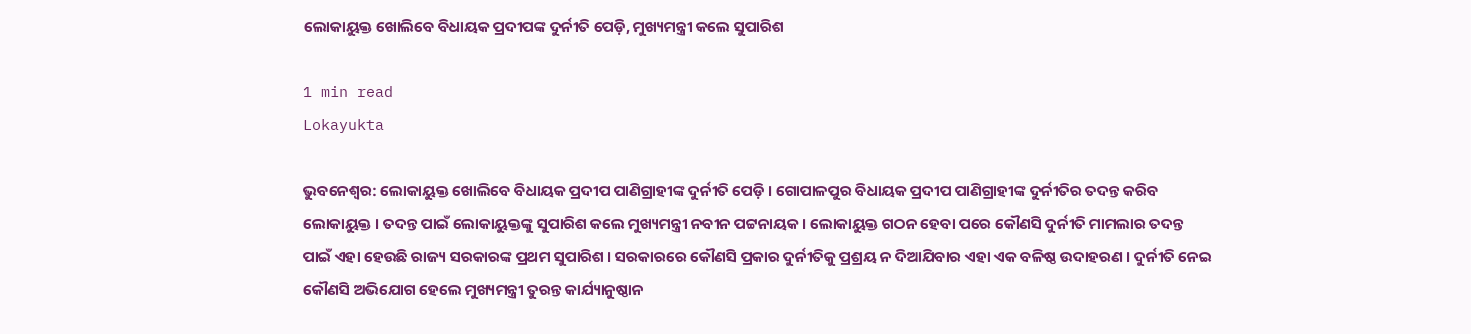ଲୋକାୟୁକ୍ତ ଖୋଲିବେ ବିଧାୟକ ପ୍ରଦୀପଙ୍କ ଦୁର୍ନୀତି ପେଡ଼ି, ମୁଖ୍ୟମନ୍ତ୍ରୀ କଲେ ସୁପାରିଶ

1 min read
Lokayukta

ଭୁବନେଶ୍ୱର: ଲୋକାୟୁକ୍ତ ଖୋଲିବେ ବିଧାୟକ ପ୍ରଦୀପ ପାଣିଗ୍ରାହୀଙ୍କ ଦୁର୍ନୀତି ପେଡ଼ି । ଗୋପାଳପୁର ବିଧାୟକ ପ୍ରଦୀପ ପାଣିଗ୍ରାହୀଙ୍କ ଦୁର୍ନୀତିର ତଦନ୍ତ କରିବ ଲୋକାୟୁକ୍ତ । ତଦନ୍ତ ପାଇଁ ଲୋକାୟୁକ୍ତଙ୍କୁ ସୁପାରିଶ କଲେ ମୁଖ୍ୟମନ୍ତ୍ରୀ ନବୀନ ପଟ୍ଟନାୟକ । ଲୋକାୟୁକ୍ତ ଗଠନ ହେବା ପରେ କୌଣସି ଦୁର୍ନୀତି ମାମଲାର ତଦନ୍ତ ପାଇଁ ଏହା ହେଉଛି ରାଜ୍ୟ ସରକାରଙ୍କ ପ୍ରଥମ ସୁପାରିଶ । ସରକାରରେ କୌଣସି ପ୍ରକାର ଦୁର୍ନୀତିକୁ ପ୍ରଶ୍ରୟ ନ ଦିଆଯିବାର ଏହା ଏକ ବଳିଷ୍ଠ ଉଦାହରଣ । ଦୁର୍ନୀତି ନେଇ କୌଣସି ଅଭିଯୋଗ ହେଲେ ମୁଖ୍ୟମନ୍ତ୍ରୀ ତୁରନ୍ତ କାର୍ଯ୍ୟାନୁଷ୍ଠାନ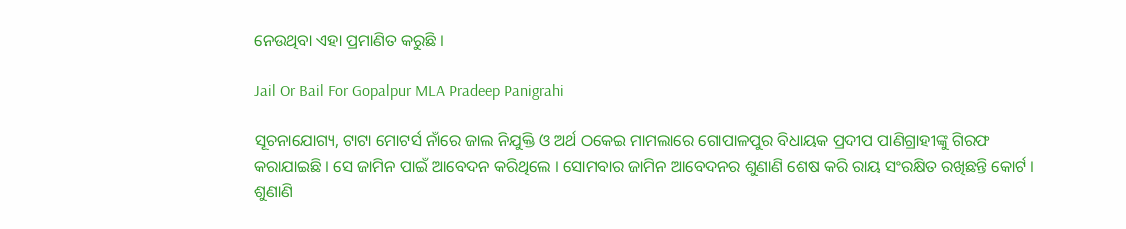ନେଉଥିବା ଏହା ପ୍ରମାଣିତ କରୁଛି ।

Jail Or Bail For Gopalpur MLA Pradeep Panigrahi

ସୂଚନାଯୋଗ୍ୟ, ଟାଟା ମୋଟର୍ସ ନାଁରେ ଜାଲ ନିଯୁକ୍ତି ଓ ଅର୍ଥ ଠକେଇ ମାମଲାରେ ଗୋପାଳପୁର ବିଧାୟକ ପ୍ରଦୀପ ପାଣିଗ୍ରାହୀଙ୍କୁ ଗିରଫ କରାଯାଇଛି । ସେ ଜାମିନ ପାଇଁ ଆବେଦନ କରିଥିଲେ । ସୋମବାର ଜାମିନ ଆବେଦନର ଶୁଣାଣି ଶେଷ କରି ରାୟ ସଂରକ୍ଷିତ ରଖିଛନ୍ତି କୋର୍ଟ । ଶୁଣାଣି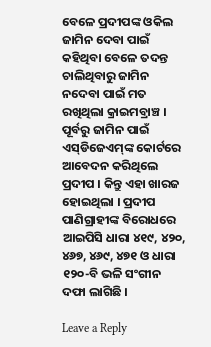ବେଳେ ପ୍ରଦୀପଙ୍କ ଓକିଲ ଜାମିନ ଦେବା ପାଇଁ କହିଥିବା ବେଳେ ତଦନ୍ତ ଚାଲିଥିବାରୁ ଜାମିନ ନଦେବା ପାଇଁ ମତ ରଖିଥିଲା କ୍ରାଇମବ୍ରାଞ୍ଚ । ପୂର୍ବରୁ ଜାମିନ ପାଇଁ ଏସ୍‌ଡିଜେଏମ୍‌ଙ୍କ କୋର୍ଟରେ ଆବେଦନ କରିଥିଲେ ପ୍ରଦୀପ । କିନ୍ତୁ ଏହା ଖାରଜ ହୋଇଥିଲା । ପ୍ରଦୀପ ପାଣିଗ୍ରାହୀଙ୍କ ବିରୋଧରେ ଆଇପିସି ଧାରା ୪୧୯, ୪୨୦, ୪୬୭, ୪୬୯, ୪୭୧ ଓ ଧାରା ୧୨୦-ବି ଭଳି ସଂଗୀନ ଦଫା ଲାଗିଛି ।

Leave a Reply